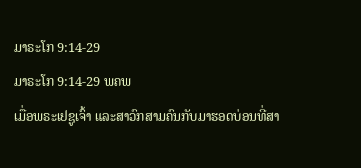ມາຣະໂກ 9:14-29
ມາຣະໂກ 9:14-29 ພຄພ
ເມື່ອພຣະເຢຊູເຈົ້າ ແລະສາວົກສາມຄົນກັບມາຮອດບ່ອນທີ່ສາ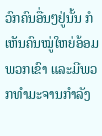ວົກຄົນອື່ນໆຢູ່ນັ້ນ ກໍເຫັນຄົນໝູ່ໃຫຍ່ອ້ອມພວກເຂົາ ແລະມີພວກທຳມະຈານກຳລັງ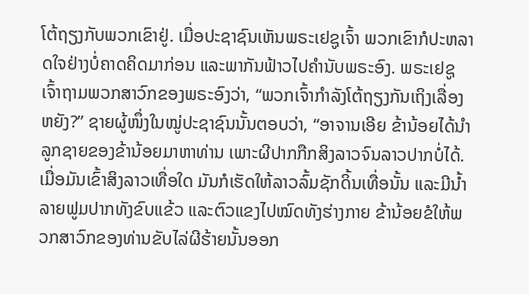ໂຕ້ຖຽງກັບພວກເຂົາຢູ່. ເມື່ອປະຊາຊົນເຫັນພຣະເຢຊູເຈົ້າ ພວກເຂົາກໍປະຫລາດໃຈຢ່າງບໍ່ຄາດຄິດມາກ່ອນ ແລະພາກັນຟ້າວໄປຄຳນັບພຣະອົງ. ພຣະເຢຊູເຈົ້າຖາມພວກສາວົກຂອງພຣະອົງວ່າ, “ພວກເຈົ້າກຳລັງໂຕ້ຖຽງກັນເຖິງເລື່ອງຫຍັງ?” ຊາຍຜູ້ໜຶ່ງໃນໝູ່ປະຊາຊົນນັ້ນຕອບວ່າ, “ອາຈານເອີຍ ຂ້ານ້ອຍໄດ້ນຳລູກຊາຍຂອງຂ້ານ້ອຍມາຫາທ່ານ ເພາະຜີປາກກືກສິງລາວຈົນລາວປາກບໍ່ໄດ້. ເມື່ອມັນເຂົ້າສິງລາວເທື່ອໃດ ມັນກໍເຮັດໃຫ້ລາວລົ້ມຊັກດິ້ນເທື່ອນັ້ນ ແລະມີນໍ້າລາຍຟູມປາກທັງຂົບແຂ້ວ ແລະຕົວແຂງໄປໝົດທັງຮ່າງກາຍ ຂ້ານ້ອຍຂໍໃຫ້ພວກສາວົກຂອງທ່ານຂັບໄລ່ຜີຮ້າຍນັ້ນອອກ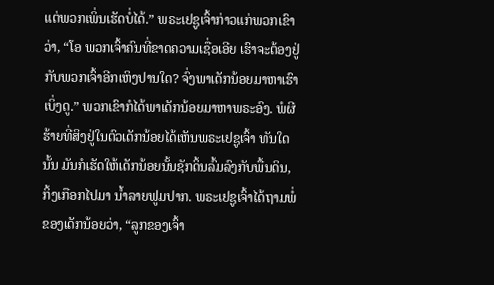ແຕ່ພວກເພິ່ນເຮັດບໍ່ໄດ້.” ພຣະເຢຊູເຈົ້າກ່າວແກ່ພວກເຂົາວ່າ, “ໂອ ພວກເຈົ້າຄົນທີ່ຂາດຄວາມເຊື່ອເອີຍ ເຮົາຈະຕ້ອງຢູ່ກັບພວກເຈົ້າອີກເຫິງປານໃດ? ຈົ່ງພາເດັກນ້ອຍມາຫາເຮົາເບິ່ງດູ.” ພວກເຂົາກໍໄດ້ພາເດັກນ້ອຍມາຫາພຣະອົງ. ພໍຜີຮ້າຍທີ່ສິງຢູ່ໃນຕົວເດັກນ້ອຍໄດ້ເຫັນພຣະເຢຊູເຈົ້າ ທັນໃດນັ້ນ ມັນກໍເຮັດໃຫ້ເດັກນ້ອຍນັ້ນຊັກດິ້ນລົ້ມລົງກັບພື້ນດິນ, ກິ້ງເກືອກໄປມາ ນໍ້າລາຍຟູມປາກ. ພຣະເຢຊູເຈົ້າໄດ້ຖາມພໍ່ຂອງເດັກນ້ອຍວ່າ, “ລູກຂອງເຈົ້າ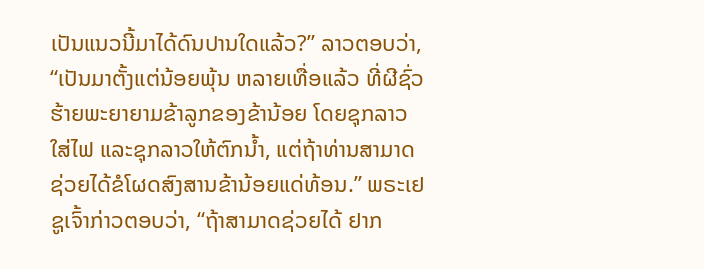ເປັນແນວນີ້ມາໄດ້ດົນປານໃດແລ້ວ?” ລາວຕອບວ່າ, “ເປັນມາຕັ້ງແຕ່ນ້ອຍພຸ້ນ ຫລາຍເທື່ອແລ້ວ ທີ່ຜີຊົ່ວຮ້າຍພະຍາຍາມຂ້າລູກຂອງຂ້ານ້ອຍ ໂດຍຊຸກລາວໃສ່ໄຟ ແລະຊຸກລາວໃຫ້ຕົກນໍ້າ, ແຕ່ຖ້າທ່ານສາມາດຊ່ວຍໄດ້ຂໍໂຜດສົງສານຂ້ານ້ອຍແດ່ທ້ອນ.” ພຣະເຢຊູເຈົ້າກ່າວຕອບວ່າ, “ຖ້າສາມາດຊ່ວຍໄດ້ ຢາກ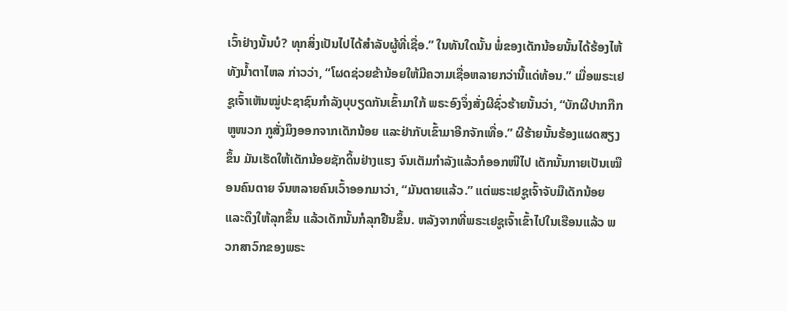ເວົ້າຢ່າງນັ້ນບໍ? ທຸກສິ່ງເປັນໄປໄດ້ສຳລັບຜູ້ທີ່ເຊື່ອ.” ໃນທັນໃດນັ້ນ ພໍ່ຂອງເດັກນ້ອຍນັ້ນໄດ້ຮ້ອງໄຫ້ທັງນໍ້າຕາໄຫລ ກ່າວວ່າ, “ໂຜດຊ່ວຍຂ້ານ້ອຍໃຫ້ມີຄວາມເຊື່ອຫລາຍກວ່ານີ້ແດ່ທ້ອນ.” ເມື່ອພຣະເຢຊູເຈົ້າເຫັນໝູ່ປະຊາຊົນກຳລັງບຸບຽດກັນເຂົ້າມາໃກ້ ພຣະອົງຈຶ່ງສັ່ງຜີຊົ່ວຮ້າຍນັ້ນວ່າ, “ບັກຜີປາກກືກ ຫູໜວກ ກູສັ່ງມຶງອອກຈາກເດັກນ້ອຍ ແລະຢ່າກັບເຂົ້າມາອີກຈັກເທື່ອ.” ຜີຮ້າຍນັ້ນຮ້ອງແຜດສຽງຂຶ້ນ ມັນເຮັດໃຫ້ເດັກນ້ອຍຊັກດິ້ນຢ່າງແຮງ ຈົນເຕັມກຳລັງແລ້ວກໍອອກໜີໄປ ເດັກນັ້ນກາຍເປັນເໝືອນຄົນຕາຍ ຈົນຫລາຍຄົນເວົ້າອອກມາວ່າ, “ມັນຕາຍແລ້ວ.” ແຕ່ພຣະເຢຊູເຈົ້າຈັບມືເດັກນ້ອຍແລະດຶງໃຫ້ລຸກຂຶ້ນ ແລ້ວເດັກນັ້ນກໍລຸກຢືນຂຶ້ນ. ຫລັງຈາກທີ່ພຣະເຢຊູເຈົ້າເຂົ້າໄປໃນເຮືອນແລ້ວ ພວກສາວົກຂອງພຣະ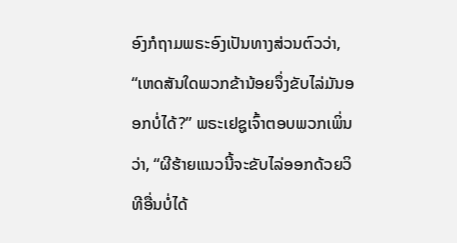ອົງກໍຖາມພຣະອົງເປັນທາງສ່ວນຕົວວ່າ, “ເຫດສັນໃດພວກຂ້ານ້ອຍຈຶ່ງຂັບໄລ່ມັນອອກບໍ່ໄດ້?” ພຣະເຢຊູເຈົ້າຕອບພວກເພິ່ນວ່າ, “ຜີຮ້າຍແນວນີ້ຈະຂັບໄລ່ອອກດ້ວຍວິທີອື່ນບໍ່ໄດ້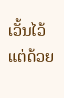ເວັ້ນໄວ້ແຕ່ດ້ວຍ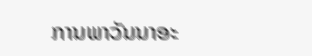ການພາວັນນາອະ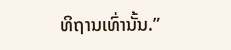ທິຖານເທົ່ານັ້ນ.”